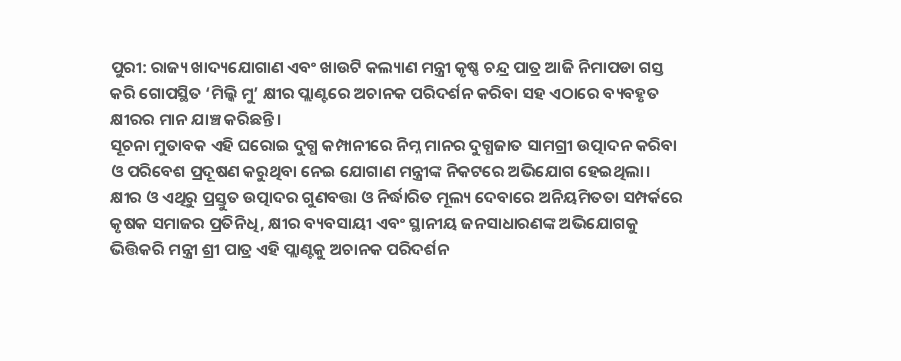ପୁରୀ: ରାଜ୍ୟ ଖାଦ୍ୟଯୋଗାଣ ଏବଂ ଖାଉଟି କଲ୍ୟାଣ ମନ୍ତ୍ରୀ କୃଷ୍ଣ ଚନ୍ଦ୍ର ପାତ୍ର ଆଜି ନିମାପଡା ଗସ୍ତ କରି ଗୋପସ୍ଥିତ ‘ମିଲ୍କି ମୁ’ କ୍ଷୀର ପ୍ଲାଣ୍ଟରେ ଅଚାନକ ପରିଦର୍ଶନ କରିବା ସହ ଏଠାରେ ବ୍ୟବହୃତ କ୍ଷୀରର ମାନ ଯାଞ୍ଚ କରିଛନ୍ତି।
ସୂଚନା ମୁତାବକ ଏହି ଘରୋଇ ଦୁଗ୍ଧ କମ୍ପାନୀରେ ନିମ୍ନ ମାନର ଦୁଗ୍ଧଜାତ ସାମଗ୍ରୀ ଉତ୍ପାଦନ କରିବା ଓ ପରିବେଶ ପ୍ରଦୂଷଣ କରୁଥିବା ନେଇ ଯୋଗାଣ ମନ୍ତ୍ରୀଙ୍କ ନିକଟରେ ଅଭିଯୋଗ ହେଇଥିଲା। କ୍ଷୀର ଓ ଏଥିରୁ ପ୍ରସ୍ତୁତ ଉତ୍ପାଦର ଗୁଣବତ୍ତା ଓ ନିର୍ଦ୍ଧାରିତ ମୂଲ୍ୟ ଦେବାରେ ଅନିୟମିତତା ସମ୍ପର୍କରେ କୃଷକ ସମାଜର ପ୍ରତିନିଧି, କ୍ଷୀର ବ୍ୟବସାୟୀ ଏବଂ ସ୍ଥାନୀୟ ଜନସାଧାରଣଙ୍କ ଅଭିଯୋଗକୁ ଭିତ୍ତିକରି ମନ୍ତ୍ରୀ ଶ୍ରୀ ପାତ୍ର ଏହି ପ୍ଲାଣ୍ଟକୁ ଅଚାନକ ପରିଦର୍ଶନ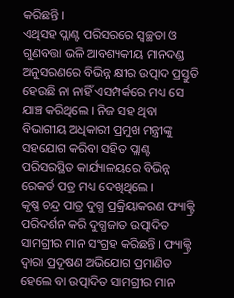କରିଛନ୍ତି ।
ଏଥିସହ ପ୍ଲାଣ୍ଟ ପରିସରରେ ସ୍ୱଚ୍ଛତା ଓ ଗୁଣବତ୍ତା ଭଳି ଆବଶ୍ୟକୀୟ ମାନଦଣ୍ଡ ଅନୁସରଣରେ ବିଭିନ୍ନ କ୍ଷୀର ଉତ୍ପାଦ ପ୍ରସ୍ତୁତି ହେଉଛି ନା ନାହିଁ ଏସମ୍ପର୍କରେ ମଧ୍ୟ ସେ ଯାଞ୍ଚ କରିଥିଲେ । ନିଜ ସହ ଥିବା ବିଭାଗୀୟ ଅଧିକାରୀ ପ୍ରମୁଖ ମନ୍ତ୍ରୀଙ୍କୁ ସହଯୋଗ କରିବା ସହିତ ପ୍ଲାଣ୍ଟ ପରିସରସ୍ଥିତ କାର୍ଯ୍ୟାଳୟରେ ବିଭିନ୍ନ ରେକର୍ଡ ପତ୍ର ମଧ୍ୟ ଦେଖିଥିଲେ ।
କୃଷ୍ଣ ଚନ୍ଦ୍ର ପାତ୍ର ଦୁଗ୍ଧ ପ୍ରକ୍ରିୟାକରଣ ଫ୍ୟାକ୍ଟ୍ରି ପରିଦର୍ଶନ କରି ଦୁଗ୍ଧଜାତ ଉତ୍ପାଦିତ ସାମଗ୍ରୀର ମାନ ସଂଗ୍ରହ କରିଛନ୍ତି । ଫ୍ୟାକ୍ଟ୍ରି ଦ୍ୱାରା ପ୍ରଦୂଷଣ ଅଭିଯୋଗ ପ୍ରମାଣିତ ହେଲେ ବା ଉତ୍ପାଦିତ ସାମଗ୍ରୀର ମାନ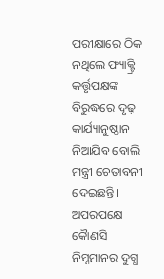ପରୀକ୍ଷାରେ ଠିକ ନଥିଲେ ଫ୍ୟାକ୍ଟ୍ରି କର୍ତ୍ତୃପକ୍ଷଙ୍କ ବିରୁଦ୍ଧରେ ଦୃଢ଼ କାର୍ଯ୍ୟାନୁଷ୍ଠାନ ନିଆଯିବ ବୋଲି ମନ୍ତ୍ରୀ ଚେତାବନୀ ଦେଇଛନ୍ତି। ଅପରପକ୍ଷେ କୋୖଣସି ନିମ୍ନମାନର ଦୁଗ୍ଧ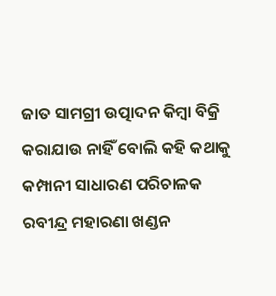ଜାତ ସାମଗ୍ରୀ ଉତ୍ପାଦନ କିମ୍ବା ବିକ୍ରି କରାଯାଉ ନାହିଁ ବୋଲି କହି କଥାକୁ କମ୍ପାନୀ ସାଧାରଣ ପରିଚାଳକ ରବୀନ୍ଦ୍ର ମହାରଣା ଖଣ୍ଡନ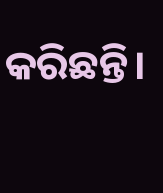କରିଛନ୍ତି।